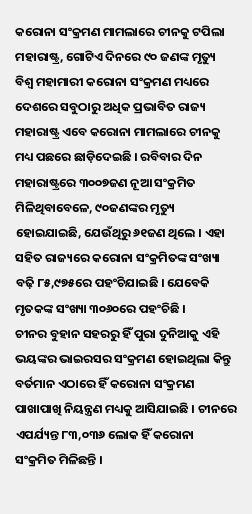କରୋନା ସଂକ୍ରମଣ ମାମଲାରେ ଚୀନକୁ ଟପିଲା ମହାରାଷ୍ଟ୍ର, ଗୋଟିଏ ଦିନରେ ୯୦ ଜଣଙ୍କ ମୃତ୍ୟୁ
ବିଶ୍ୱ ମହାମାରୀ କରୋନା ସଂକ୍ରମଣ ମଧ୍ୟରେ ଦେଶରେ ସବୁଠାରୁ ଅଧିକ ପ୍ରଭାବିତ ରାଜ୍ୟ ମହାରାଷ୍ଟ୍ର ଏବେ କରୋନା ମାମଲାରେ ଚୀନକୁ ମଧ୍ୟ ପଛରେ ଛାଡ଼ିଦେଇଛି । ରବିବାର ଦିନ ମହାରାଷ୍ଟ୍ରରେ ୩୦୦୭ଜଣ ନୂଆ ସଂକ୍ରମିତ ମିଳିଥିବାବେଳେ, ୯୦ଜଣଙ୍କର ମୃତ୍ୟୁ ହୋଇଯାଇଛି, ଯେଉଁଥିରୁ ୬୧ଜଣ ଥିଲେ । ଏହା ସହିତ ରାଜ୍ୟରେ କରୋନା ସଂକ୍ରମିତଙ୍କ ସଂଖ୍ୟା ବଢ଼ି ୮୫,୯୭୫ରେ ପହଂଚିଯାଇଛି । ଯେବେକି ମୃତକଙ୍କ ସଂଖ୍ୟା ୩୦୬୦ରେ ପହଂଚିଛି ।
ଚୀନର ବୁହାନ ସହରରୁ ହିଁ ପୁରା ଦୁନିଆକୁ ଏହି ଭୟଙ୍କର ଭାଇରସର ସଂକ୍ରମଣ ହୋଇଥିଲା କିନ୍ତୁ ବର୍ତମାନ ଏଠାରେ ହିଁ କରୋନା ସଂକ୍ରମଣ ପାଖାପାଖି ନିୟନ୍ତ୍ରଣ ମଧ୍ୟକୁ ଆସିଯାଇଛି । ଚୀନରେ ଏପର୍ଯ୍ୟନ୍ତ ୮୩,୦୩୬ ଲୋକ ହିଁ କରୋନା ସଂକ୍ରମିତ ମିଳିଛନ୍ତି ।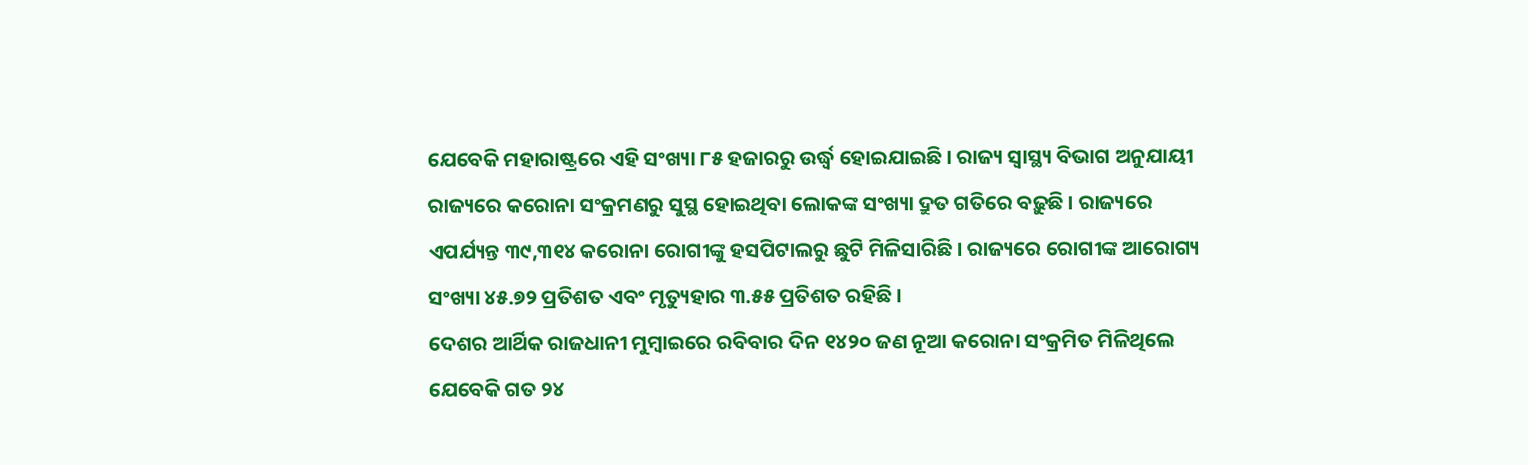ଯେବେକି ମହାରାଷ୍ଟ୍ରରେ ଏହି ସଂଖ୍ୟା ୮୫ ହଜାରରୁ ଉର୍ଦ୍ଧ୍ୱ ହୋଇଯାଇଛି । ରାଜ୍ୟ ସ୍ୱାସ୍ଥ୍ୟ ବିଭାଗ ଅନୁଯାୟୀ ରାଜ୍ୟରେ କରୋନା ସଂକ୍ରମଣରୁ ସୁସ୍ଥ ହୋଇଥିବା ଲୋକଙ୍କ ସଂଖ୍ୟା ଦ୍ରୁତ ଗତିରେ ବଢ଼ୁଛି । ରାଜ୍ୟରେ ଏପର୍ଯ୍ୟନ୍ତ ୩୯,୩୧୪ କରୋନା ରୋଗୀଙ୍କୁ ହସପିଟାଲରୁ ଛୁଟି ମିଳିସାରିଛି । ରାଜ୍ୟରେ ରୋଗୀଙ୍କ ଆରୋଗ୍ୟ ସଂଖ୍ୟା ୪୫.୭୨ ପ୍ରତିଶତ ଏବଂ ମୃତ୍ୟୁହାର ୩.୫୫ ପ୍ରତିଶତ ରହିଛି ।
ଦେଶର ଆର୍ଥିକ ରାଜଧାନୀ ମୁମ୍ବାଇରେ ରବିବାର ଦିନ ୧୪୨୦ ଜଣ ନୂଆ କରୋନା ସଂକ୍ରମିତ ମିଳିଥିଲେ ଯେବେକି ଗତ ୨୪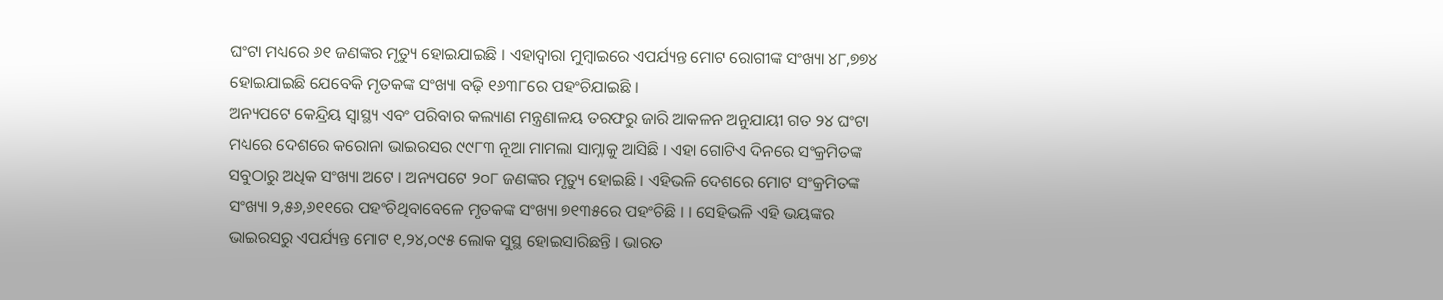ଘଂଟା ମଧ୍ୟରେ ୬୧ ଜଣଙ୍କର ମୃତ୍ୟୁ ହୋଇଯାଇଛି । ଏହାଦ୍ୱାରା ମୁମ୍ବାଇରେ ଏପର୍ଯ୍ୟନ୍ତ ମୋଟ ରୋଗୀଙ୍କ ସଂଖ୍ୟା ୪୮,୭୭୪ ହୋଇଯାଇଛି ଯେବେକି ମୃତକଙ୍କ ସଂଖ୍ୟା ବଢ଼ି ୧୬୩୮ରେ ପହଂଚିଯାଇଛି ।
ଅନ୍ୟପଟେ କେନ୍ଦ୍ରିୟ ସ୍ୱାସ୍ଥ୍ୟ ଏବଂ ପରିବାର କଲ୍ୟାଣ ମନ୍ତ୍ରଣାଳୟ ତରଫରୁ ଜାରି ଆକଳନ ଅନୁଯାୟୀ ଗତ ୨୪ ଘଂଟା ମଧ୍ୟରେ ଦେଶରେ କରୋନା ଭାଇରସର ୯୯୮୩ ନୂଆ ମାମଲା ସାମ୍ନାକୁ ଆସିଛି । ଏହା ଗୋଟିଏ ଦିନରେ ସଂକ୍ରମିତଙ୍କ ସବୁଠାରୁ ଅଧିକ ସଂଖ୍ୟା ଅଟେ । ଅନ୍ୟପଟେ ୨୦୮ ଜଣଙ୍କର ମୃତ୍ୟୁ ହୋଇଛି । ଏହିଭଳି ଦେଶରେ ମୋଟ ସଂକ୍ରମିତଙ୍କ ସଂଖ୍ୟା ୨,୫୬,୬୧୧ରେ ପହଂଚିଥିବାବେଳେ ମୃତକଙ୍କ ସଂଖ୍ୟା ୭୧୩୫ରେ ପହଂଚିଛି । । ସେହିଭଳି ଏହି ଭୟଙ୍କର ଭାଇରସରୁ ଏପର୍ଯ୍ୟନ୍ତ ମୋଟ ୧,୨୪,୦୯୫ ଲୋକ ସୁସ୍ଥ ହୋଇସାରିଛନ୍ତି । ଭାରତ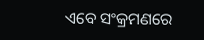ଏବେ ସଂକ୍ରମଣରେ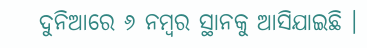ଦୁନିଆରେ ୬ ନମ୍ବର ସ୍ଥାନକୁ ଆସିଯାଇଛି ।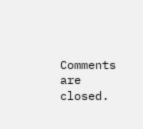Comments are closed.